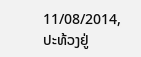11/08/2014, ປະທ້ວງຢູ່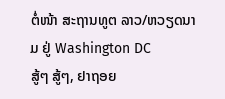ຕໍ່ໜ້າ ສະຖານທູຕ ລາວ/ຫວຽດນາມ ຢູ່ Washington DC
ສູ້ໆ ສູ້ໆ, ຢາຖອຍ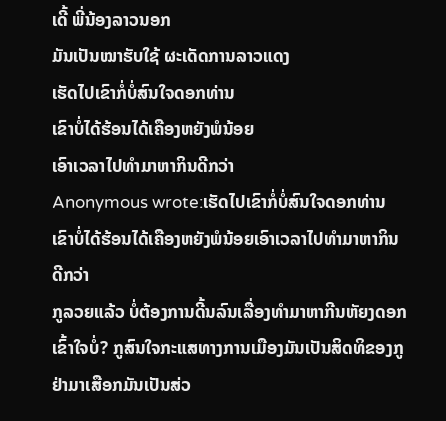ເດີ້ ພີ່ນ້ອງລາວນອກ
ມັນເປັນໝາຮັບໃຊ້ ຜະເດັດການລາວແດງ
ເຮັດໄປເຂົາກໍ່ບໍ່ສົນໃຈດອກທ່ານ
ເຂົາບໍ່ໄດ້ຮ້ອນໄດ້ເຄືອງຫຍັງພໍນ້ອຍ
ເອົາເວລາໄປທຳມາຫາກິນດີກວ່າ
Anonymous wrote:ເຮັດໄປເຂົາກໍ່ບໍ່ສົນໃຈດອກທ່ານເຂົາບໍ່ໄດ້ຮ້ອນໄດ້ເຄືອງຫຍັງພໍນ້ອຍເອົາເວລາໄປທຳມາຫາກິນດີກວ່າ
ກູລວຍແລ້ວ ບໍ່ຕ້ອງການດີ້ນລົນເລື່ອງທຳມາຫາກີນຫັຍງດອກ
ເຂົ້າໃຈບໍ່? ກູສົນໃຈກະແສທາງການເມືອງມັນເປັນສິດທິຂອງກູ
ຢ່າມາເສືອກມັນເປັນສ່ວ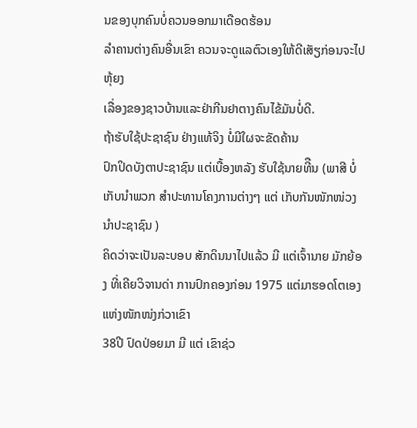ນຂອງບຸກຄົນບໍ່ຄວນອອກມາເດືອດຮ້ອນ
ລຳຄານຕ່າງຄົນອື່ນເຂົາ ຄວນຈະດູແລຕົວເອງໃຫ້ດີເສັຽກ່ອນຈະໄປຫຸ້ຍງ
ເລື່ອງຂອງຊາວບ້ານແລະຢ່າກີນຢາຕາງຄົນໄຂ້ມັນບໍ່ດີ.
ຖ້າຮັບໃຊ້ປະຊາຊົນ ຢ່າງແທ້ຈິງ ບໍ່ມີໃຜຈະຂັດຄ້ານ
ປົກປິດບັງຕາປະຊາຊົນ ແຕ່ເບື້ອງຫລັງ ຮັບໃຊ້ນາຍທີືນ (ພາສີ ບໍ່ເກັບນຳພວກ ສຳປະທານໂຄງການຕ່າງໆ ແຕ່ ເກັບກັນໜັກໜ່ວງນຳປະຊາຊົນ )
ຄິດວ່າຈະເປັນລະບອບ ສັກດິນນາໄປແລ້ວ ມີ ແຕ່ເຈົ້ານາຍ ມັກຍ້ອງ ທີ່ເຄີຍວິຈານດ່າ ການປົກຄອງກ່ອນ 1975 ແຕ່ມາຮອດໂຕເອງ ແຫ່ງໜັກໜ່ງກ່ວາເຂົາ
38ປີ ປົດປ່ອຍມາ ມີ ແຕ່ ເຂົາຊ່ວ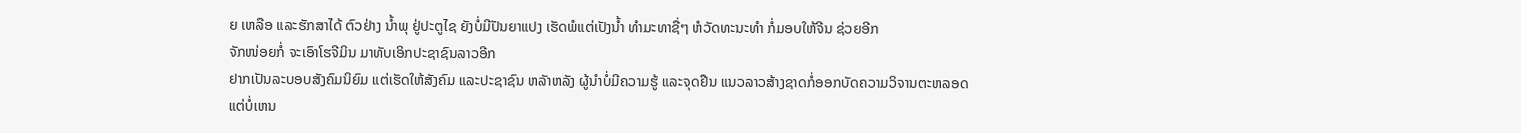ຍ ເຫລືອ ແລະຮັກສາໄດ້ ຕົວຢ່າງ ນ້ຳພຸ ຢູ່ປະຕູໄຊ ຍັງບໍ່ມີປັນຍາແປງ ເຮັດພໍແຕ່ເປັງນ້ຳ ທຳມະທາຊື່ໆ ຫໍວັດທະນະທຳ ກໍ່ມອບໃຫ້ຈີນ ຊ່ວຍອີກ
ຈັກໜ່ອຍກໍ່ ຈະເອົາໂຮຈີມິນ ມາທັບເອິກປະຊາຊົນລາວອີກ
ຢາກເປັນລະບອບສັງຄົມນິຍົມ ແຕ່ເຮັດໃຫ້ສັງຄົມ ແລະປະຊາຊົນ ຫລັາຫລັງ ຜູ້ນຳບໍ່ມີຄວາມຮູ້ ແລະຈຸດຢືນ ແນວລາວສ້າງຊາດກໍ່ອອກບັດຄວາມວິຈານຕະຫລອດ
ແຕ່ບໍ່ເຫນ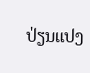ປ່ຽນແປງ